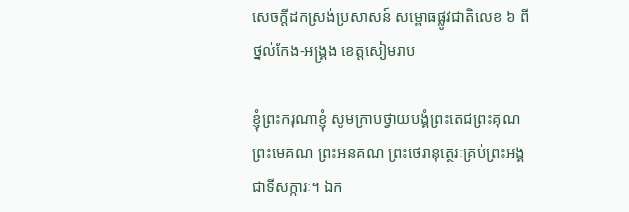សេចក្តីដកស្រង់ប្រសាសន៍ សម្ពោធផ្លូវជាតិលេខ ៦ ពី ថ្នល់កែង-អង្គ្រង ខេត្តសៀមរាប

ខ្ញុំព្រះករុណាខ្ញុំ សូមក្រាបថ្វាយបង្គំព្រះតេជព្រះគុណ ព្រះមេគណ ព្រះអនគណ ព្រះថេរានុត្ថេរៈគ្រប់ព្រះអង្គជាទីសក្ការៈ។ ឯក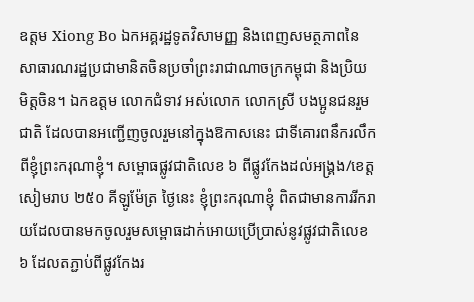ឧត្តម Xiong Bo ឯកអគ្គរដ្ឋទូតវិសាមញ្ញ និងពេញសមត្ថភាពនៃសាធារណរដ្ឋប្រជាមានិតចិនប្រចាំព្រះរាជាណាចក្រកម្ពុជា និងប្រិយមិត្តចិន។ ឯកឧត្តម លោកជំទាវ អស់លោក លោកស្រី បងប្អូនជនរួមជាតិ ដែលបានអញ្ជើញចូលរួមនៅក្នុងឱកាសនេះ ជាទីគោរពនឹករលឹកពីខ្ញុំព្រះករុណាខ្ញុំ។ សម្ពោធផ្លូវជាតិលេខ ៦ ពីផ្លូវកែងដល់អង្គ្រង/ខេត្តសៀមរាប ២៥០ គីឡូម៉ែត្រ ថ្ងៃនេះ ខ្ញុំព្រះករុណាខ្ញុំ ពិតជាមានការរីករាយដែលបានមកចូលរួមសម្ពោធដាក់អោយប្រើប្រាស់នូវផ្លូវជាតិលេខ ៦ ដែលតភ្ជាប់ពីផ្លូវកែងរ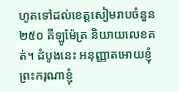ហូតទៅដល់ខេត្តសៀមរាបចំនួន ២៥០ គីឡូម៉ែត្រ និយាយលេខគត់។ ដំបូងនេះ អនុញ្ញាតអោយខ្ញុំព្រះករុណាខ្ញុំ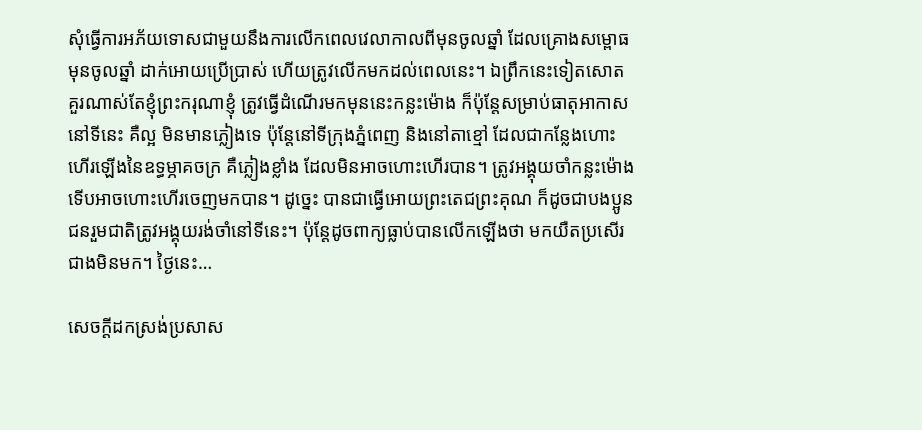សុំធ្វើការអភ័យទោសជាមួយនឹងការលើកពេលវេលាកាលពីមុនចូលឆ្នាំ ដែលគ្រោងសម្ពោធមុនចូលឆ្នាំ ដាក់អោយប្រើប្រាស់ ហើយត្រូវលើកមកដល់ពេលនេះ។ ឯព្រឹកនេះទៀតសោត គួរណាស់តែខ្ញុំព្រះករុណាខ្ញុំ ត្រូវធ្វើដំណើរមកមុននេះកន្លះម៉ោង ក៏ប៉ុន្តែសម្រាប់ធាតុអាកាសនៅទីនេះ គឺល្អ មិនមានភ្លៀងទេ ប៉ុន្តែនៅទីក្រុងភ្នំពេញ និងនៅតាខ្មៅ ដែលជាកន្លែងហោះហើរឡើងនៃឧទ្ធម្ភាគចក្រ គឺភ្លៀងខ្លាំង ដែលមិនអាចហោះហើរបាន។ ត្រូវអង្គុយចាំកន្លះម៉ោងទើបអាចហោះហើរចេញមកបាន។ ដូច្នេះ បានជាធ្វើអោយព្រះតេជព្រះគុណ ក៏ដូចជាបងប្អូនជនរួមជាតិត្រូវអង្គុយរង់ចាំនៅទីនេះ។ ប៉ុន្តែដូចពាក្យធ្លាប់បានលើកឡើងថា មកយឺតប្រសើរជាងមិនមក។ ថ្ងៃនេះ…

សេចក្តីដកស្រង់ប្រសាស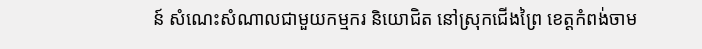ន៍ សំណេះសំណាលជាមួយកម្មករ និយោជិត នៅស្រុកជើងព្រៃ ខេត្តកំពង់ចាម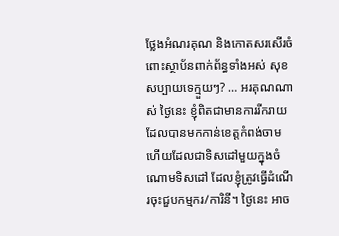ថ្លែងអំណរគុណ និងកោតសរសើរចំពោះស្ថាប័នពាក់ព័ន្ធទាំងអស់ សុខសប្បាយទេក្មួយៗ? … អរគុណណាស់ ថ្ងៃនេះ ខ្ញុំពិតជាមានការរីករាយដែលបានមកកាន់ខេត្តកំពង់ចាម ហើយដែលជាទិសដៅមួយក្នុងចំណោមទិសដៅ ដែលខ្ញុំត្រូវធ្វើដំណើរចុះជួបកម្មករ/ការិនី។ ថ្ងៃនេះ អាច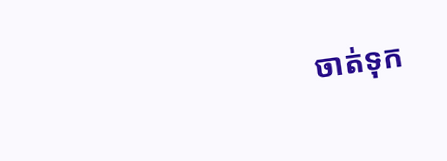ចាត់ទុក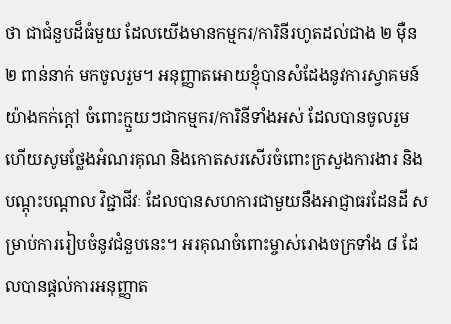ថា ជាជំនួបដ៏ធំមួយ ដែលយើងមានកម្មករ/ការិនីរហូតដល់ជាង ២ ម៉ឺន ២ ពាន់នាក់ មកចូលរួម។ អនុញ្ញាតអោយខ្ញុំបានសំដែងនូវការស្វាគមន៍យ៉ាងកក់ក្ដៅ ចំពោះក្មួយៗជាកម្មករ/ការិនីទាំងអស់ ដែលបានចូលរួម ហើយសូមថ្លែងអំណរគុណ និងកោតសរសើរចំពោះក្រសួងការងារ និងបណ្ដុះបណ្ដាល វិជ្ជាជីវៈ ដែលបានសហការជាមួយនឹងអាជ្ញាធរដែនដី សម្រាប់ការរៀបចំនូវជំនួបនេះ។ អរគុណចំពោះម្ចាស់រោងចក្រទាំង ៨ ដែលបានផ្ដល់ការអនុញ្ញាត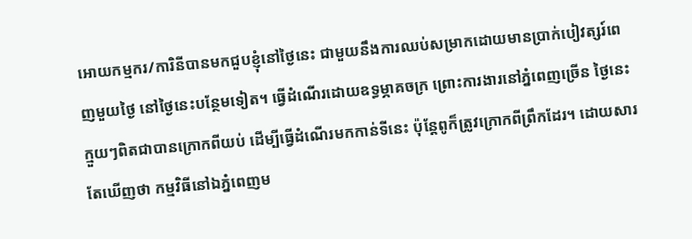អោយកម្មករ/ការិនីបានមកជួបខ្ញុំនៅថ្ងៃនេះ ជាមួយនឹងការឈប់សម្រាកដោយមានប្រាក់បៀវត្សរ៍ពេញមួយថ្ងៃ នៅថ្ងៃនេះបន្ថែមទៀត។ ធ្វើដំណើរដោយឧទ្ធម្ភាគចក្រ ព្រោះការងារនៅភ្នំពេញច្រើន ថ្ងៃនេះ ក្មួយៗពិតជាបានក្រោកពីយប់ ដើម្បីធ្វើដំណើរមកកាន់ទីនេះ ប៉ុន្តែពូក៏ត្រូវក្រោកពីព្រឹកដែរ។ ដោយសារតែឃើញថា កម្មវិធីនៅឯភ្នំពេញម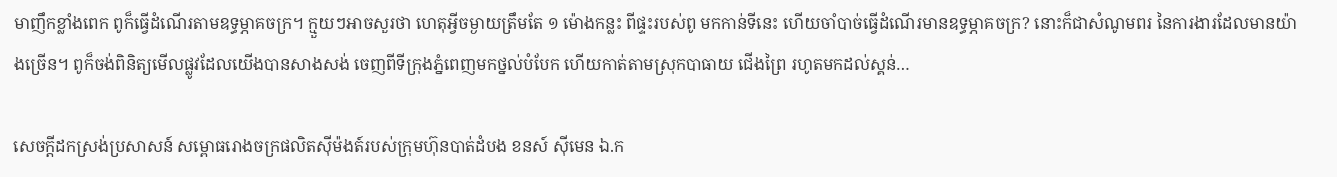មាញឹកខ្លាំងពេក ពូក៏ធ្វើដំណើរតាមឧទ្ធម្ភាគចក្រ។ ក្មួយៗអាចសួរថា ហេតុអ្វីចម្ងាយត្រឹមតែ ១ ម៉ោងកន្លះ ពីផ្ទះរបស់ពូ មកកាន់ទីនេះ ហើយចាំបាច់ធ្វើដំណើរមានឧទ្ធម្ភាគចក្រ? នោះក៏ជាសំណូមពរ នៃការងារដែលមានយ៉ាងច្រើន។ ពូក៏ចង់ពិនិត្យមើលផ្លូវដែលយើងបានសាងសង់ ចេញពីទីក្រុងភ្នំពេញមកថ្នល់បំបែក ហើយកាត់តាមស្រុកបាធាយ ជើងព្រៃ រហូតមកដល់ស្គន់…

សេចក្តីដកស្រង់ប្រសាសន៍ សម្ពោធរោងចក្រផលិតស៊ីម៉ងត៍របស់ក្រុមហ៊ុនបាត់ដំបង ខនស៍ ស៊ីមេន ឯ.ក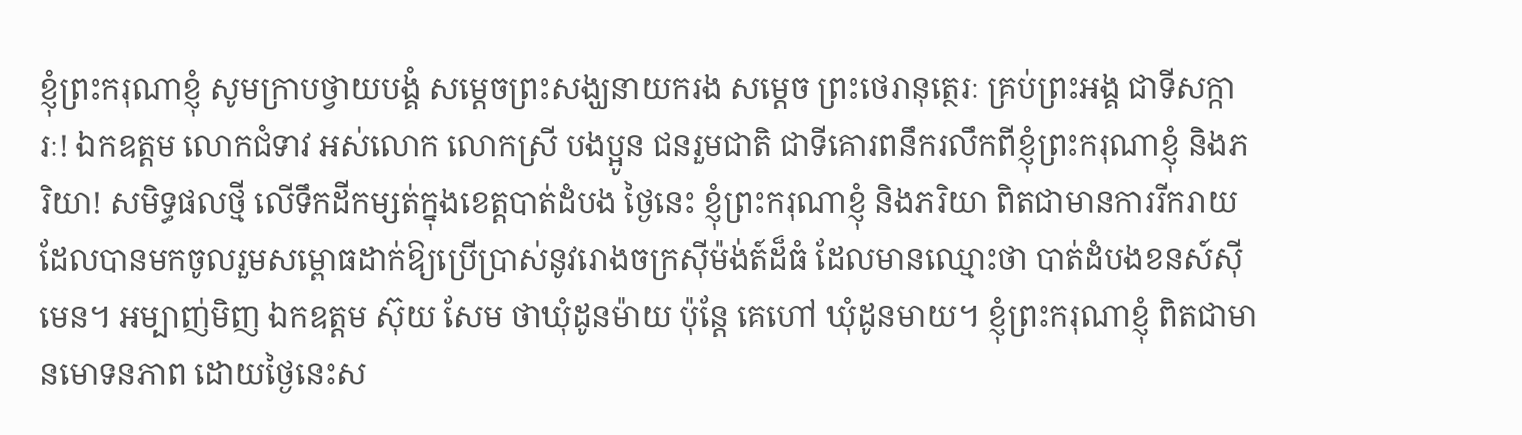ខ្ញុំព្រះករុណាខ្ញុំ សូមក្រាបថ្វាយបង្គំ សម្តេចព្រះសង្ឃនាយករង សម្តេច ព្រះថេរានុត្ថេរៈ គ្រប់ព្រះអង្គ ជាទីសក្ការៈ! ឯកឧត្តម លោកជំទាវ អស់លោក លោកស្រី បងប្អូន ជនរួមជាតិ ជាទីគោរពនឹករលឹកពីខ្ញុំព្រះករុណាខ្ញុំ និងភរិយា! សមិទ្ធផលថ្មី លើទឹកដីកម្សត់ក្នុងខេត្តបាត់ដំបង ថ្ងៃនេះ ខ្ញុំព្រះករុណាខ្ញុំ និងភរិយា ពិតជាមានការរីករាយ ដែលបានមកចូលរួមសម្ពោធដាក់ឱ្យប្រើប្រាស់នូវរោងចក្រស៊ីម៉ង់ត៍ដ៏ធំ ដែលមានឈ្មោះថា បាត់ដំបងខនស៍ស៊ីមេន។ អម្បាញ់មិញ ឯកឧត្តម ស៊ុយ សែម ថាឃុំដូនម៉ាយ ប៉ុន្តែ គេហៅ ឃុំដូនមាយ។ ខ្ញុំព្រះករុណាខ្ញុំ ពិតជាមានមោទនភាព ដោយថ្ងៃនេះស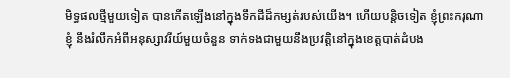មិទ្ធផលថ្មីមួយទៀត បានកើតឡើងនៅក្នុងទឹកដីដ៏កម្សត់របស់យើង។ ហើយបន្តិចទៀត ខ្ញុំព្រះករុណាខ្ញុំ នឹងរំលឹកអំពីអនុស្សាវរីយ៍មួយចំនួន ទាក់ទងជាមួយនឹងប្រវត្តិនៅក្នុងខេត្តបាត់ដំបង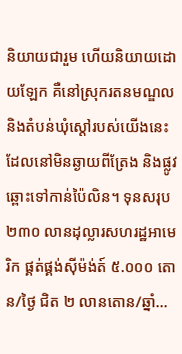និយាយជារួម ហើយនិយាយដោយឡែក គឺនៅស្រុករតនមណ្ឌល និងតំបន់ឃុំស្តៅរបស់យើងនេះ ដែលនៅមិនឆ្ងាយពីត្រែង និងផ្លូវឆ្ពោះទៅកាន់ប៉ៃលិន។ ទុនសរុប ២៣០ លានដុល្លារសហរដ្ឋអាមេរិក ផ្គត់ផ្គង់ស៊ីម៉ង់ត៍ ៥.០០០ តោន/ថ្ងៃ ជិត ២ លានតោន/ឆ្នាំ…